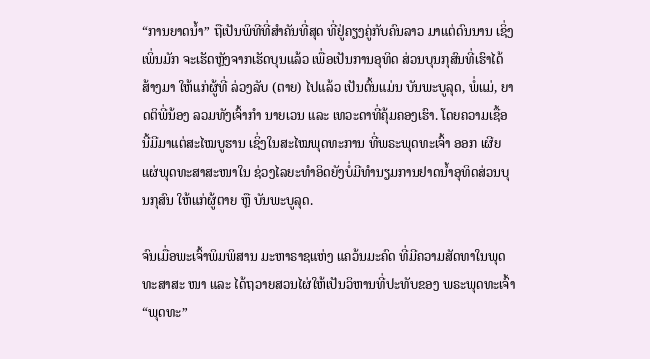“ການຍາດນໍ້າ” ຖືເປັນພິທີທີ່ສໍາຄັນທີ່ສຸດ ທີ່ຢູ່ຄຽງຄູ່ກັບຄົນລາວ ມາແຕ່ດົນນານ ເຊິ່ງເພິ່ນມັກ ຈະເຮັດຫຼັງຈາກເຮັດບຸນແລ້ວ ເພື່ອເປັນການອຸທິດ ສ່ວນບຸນກຸສົນທີ່ເຮົາໄດ້ສ້າງມາ ໃຫ້ແກ່ຜູ້ທີ່ ລ່ວງລັບ (ຕາຍ) ໄປແລ້ວ ເປັນຕົ້ນແມ່ນ ບັນພະບູລຸດ, ພໍ່ແມ່, ຍາດຕິພີ່ນ້ອງ ລວມທັງເຈົ້າກໍາ ນາຍເວນ ແລະ ເທວະດາທີ່ຄຸ້ມຄອງເຮົາ. ໂດຍຄວາມເຊື້ອນີ້ມີມາແຕ່ສະໄໝບູຮານ ເຊິ່ງໃນສະໄໝພຸດທະການ ທີ່ພຣະພຸດທະເຈົ້າ ອອກ ເຜີຍແຜ່ພຸດທະສາສະໜາໃນ ຊ່ວງໄລຍະທຳອິດຍັງບໍ່ມີທຳນຽມການຢາດນ້ຳອຸທິດສ່ວນບຸນກຸສົນ ໃຫ້ແກ່ຜູ້ຕາຍ ຫຼື ບັນພະບູລຸດ.

ຈົນເມື່ອພະເຈົ້າພິມພິສານ ມະຫາຣາຊແຫ່ງ ແຄວ້ນມະຄົດ ທີ່ມີຄວາມສັດທາໃນພຸດທະສາສະ ໜາ ແລະ ໄດ້ຖວາຍສວນໄຜ່ໃຫ້ເປັນວິຫານທີ່ປະທັບຂອງ ພຣະພຸດທະເຈົ້າ “ພຸດທະ”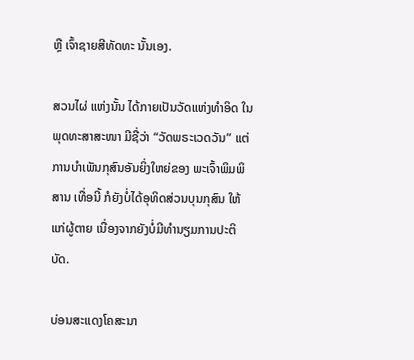ຫຼື ເຈົ້າຊາຍສີທັດທະ ນັ້ນເອງ.

ສວນໄຜ່ ແຫ່ງນັ້ນ ໄດ້ກາຍເປັນວັດແຫ່ງທໍາອິດ ໃນພຸດທະສາສະໜາ ມີຊື່ວ່າ “ວັດພຣະເວດວັນ” ແຕ່ການບຳເພັນກຸສົນອັນຍິ່ງໃຫຍ່ຂອງ ພະເຈົ້າພິມພິສານ ເທື່ອນີ້ ກໍຍັງບໍ່ໄດ້ອຸທິດສ່ວນບຸນກຸສົນ ໃຫ້ແກ່ຜູ້ຕາຍ ເນື່ອງຈາກຍັງບໍ່ມີທຳນຽມການປະຕິບັດ.

ບ່ອນສະແດງໂຄສະນາ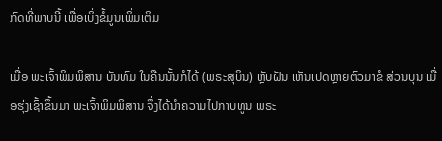ກົດທີ່ພາບນີ້ ເພື່ອເບິ່ງຂໍ້ມູນເພິ່ມເຕິມ

ເມື່ອ ພະເຈົ້າພິມພິສານ ບັນທົມ ໃນຄືນນັ້ນກໍໄດ້ (ພຣະສຸບິນ) ຫຼັບຝັນ ເຫັນເປດຫຼາຍຕົວມາຂໍ ສ່ວນບຸນ ເມື່ອຮຸ່ງເຊົ້າຂຶ້ນມາ ພະເຈົ້າພິມພິສານ ຈຶ່ງໄດ້ນຳຄວາມໄປກາບທູນ ພຣະ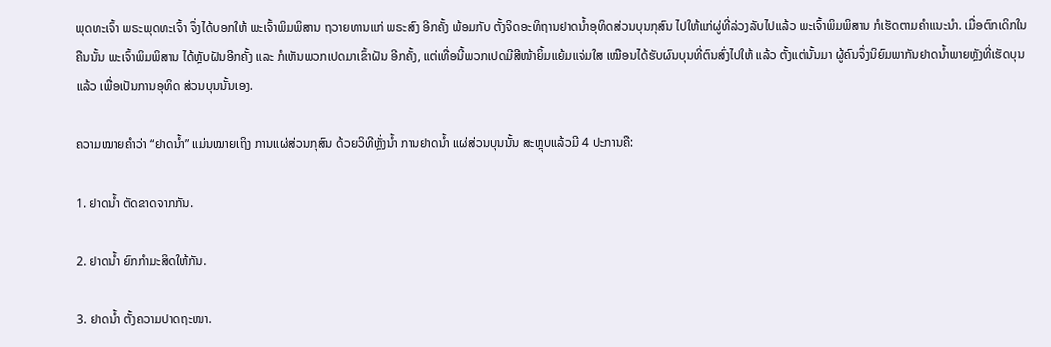ພຸດທະເຈົ້າ ພຣະພຸດທະເຈົ້າ ຈຶ່ງໄດ້ບອກໃຫ້ ພະເຈົ້າພິມພິສານ ຖວາຍທານແກ່ ພຣະສົງ ອີກຄັ້ງ ພ້ອມກັບ ຕັ້ງຈິດອະທິຖານຢາດນ້ຳອຸທິດສ່ວນບຸນກຸສົນ ໄປໃຫ້ແກ່ຜູ່ທີ່ລ່ວງລັບໄປແລ້ວ ພະເຈົ້າພິມພິສານ ກໍເຮັດຕາມຄຳແນະນຳ. ເມື່ອຕົກເດິກໃນຄືນນັ້ນ ພະເຈົ້າພິມພິສານ ໄດ້ຫຼັບຝັນອີກຄັ້ງ ແລະ ກໍເຫັນພວກເປດມາເຂົ້າຝັນ ອີກຄັ້ງ, ແຕ່ເທື່ອນີ້ພວກເປດມີສີໜ້າຍິ້ມແຍ້ມແຈ່ມໃສ ເໝືອນໄດ້ຮັບຜົນບຸນທີ່ຕົນສົ່ງໄປໃຫ້ ແລ້ວ ຕັ້ງແຕ່ນັ້ນມາ ຜູ້ຄົນຈຶ່ງນິຍົມພາກັນຢາດນໍ້າພາຍຫຼັງທີ່ເຮັດບຸນແລ້ວ ເພື່ອເປັນການອຸທິດ ສ່ວນບຸນນັ້ນເອງ.

ຄວາມໝາຍຄຳວ່າ “ຢາດນ້ຳ” ແມ່ນໝາຍເຖິງ ການແຜ່ສ່ວນກຸສົນ ດ້ວຍວິທີຫຼັ່ງນ້ຳ ການຢາດນ້ຳ ແຜ່ສ່ວນບຸນນັ້ນ ສະຫຼຸບແລ້ວມີ 4 ປະການຄື:

1. ຢາດນ້ຳ ຕັດຂາດຈາກກັນ.

2. ຢາດນ້ຳ ຍົກກຳມະສິດໃຫ້ກັນ.

3. ຢາດນ້ຳ ຕັ້ງຄວາມປາດຖະໜາ.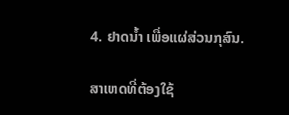4. ຢາດນ້ຳ ເພື່ອແຜ່ສ່ວນກຸສົນ.

ສາເຫດທີ່ຕ້ອງໃຊ້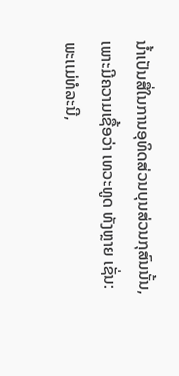ນໍ້າເປັນສື່ໃນການອຸທິດສ່ວນບຸນສ່ວນກຸສົນນັ້ນ, ເພາະມີຄວາມເຊື້ອວ່າ ເທວະທູດ ທັງຫຼາຍ ເຊັ່ນ: ພະເເມ່ທໍລະນີ,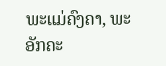ພະແມ່ຄົງຄາ, ພະອັກຄະ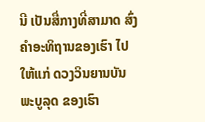ນີ ເປັນສື່ກາງທີ່ສາມາດ ສົ່ງຄໍາອະທິຖານຂອງເຮົາ ໄປໃຫ້ແກ່ ດວງວິນຍານບັນພະບູລຸດ ຂອງເຮົາ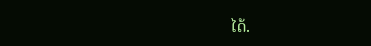ໄດ້.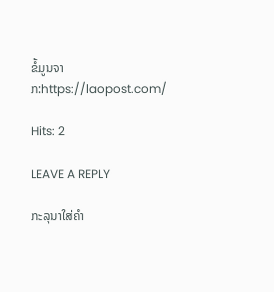ຂໍ້ມູນຈາກ:https://laopost.com/

Hits: 2

LEAVE A REPLY

ກະລຸນາໃສ່ຄໍາ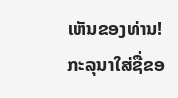ເຫັນຂອງທ່ານ!
ກະລຸນາໃສ່ຊື່ຂອ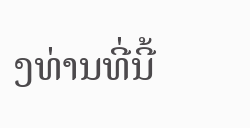ງທ່ານທີ່ນີ້